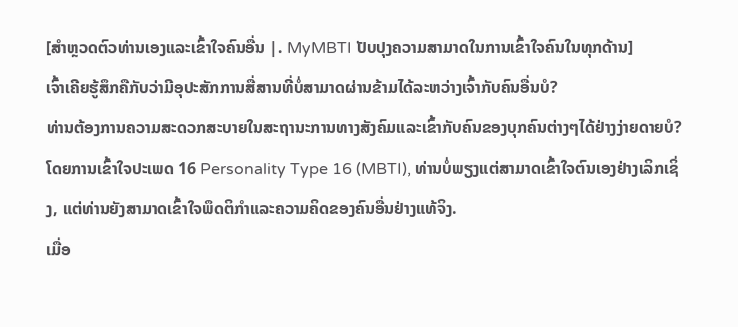[ສໍາຫຼວດຕົວທ່ານເອງແລະເຂົ້າໃຈຄົນອື່ນ |. MyMBTI ປັບປຸງຄວາມສາມາດໃນການເຂົ້າໃຈຄົນໃນທຸກດ້ານ]
ເຈົ້າເຄີຍຮູ້ສຶກຄືກັບວ່າມີອຸປະສັກການສື່ສານທີ່ບໍ່ສາມາດຜ່ານຂ້າມໄດ້ລະຫວ່າງເຈົ້າກັບຄົນອື່ນບໍ?
ທ່ານຕ້ອງການຄວາມສະດວກສະບາຍໃນສະຖານະການທາງສັງຄົມແລະເຂົ້າກັບຄົນຂອງບຸກຄົນຕ່າງໆໄດ້ຢ່າງງ່າຍດາຍບໍ?
ໂດຍການເຂົ້າໃຈປະເພດ 16 Personality Type 16 (MBTI), ທ່ານບໍ່ພຽງແຕ່ສາມາດເຂົ້າໃຈຕົນເອງຢ່າງເລິກເຊິ່ງ, ແຕ່ທ່ານຍັງສາມາດເຂົ້າໃຈພຶດຕິກໍາແລະຄວາມຄິດຂອງຄົນອື່ນຢ່າງແທ້ຈິງ.
ເມື່ອ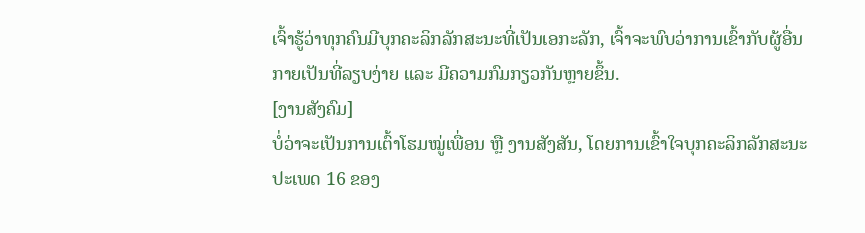ເຈົ້າຮູ້ວ່າທຸກຄົນມີບຸກຄະລິກລັກສະນະທີ່ເປັນເອກະລັກ, ເຈົ້າຈະພົບວ່າການເຂົ້າກັບຜູ້ອື່ນກາຍເປັນທີ່ລຽບງ່າຍ ແລະ ມີຄວາມກົມກຽວກັນຫຼາຍຂຶ້ນ.
[ງານສັງຄົມ]
ບໍ່ວ່າຈະເປັນການເຕົ້າໂຮມໝູ່ເພື່ອນ ຫຼື ງານສັງສັນ, ໂດຍການເຂົ້າໃຈບຸກຄະລິກລັກສະນະປະເພດ 16 ຂອງ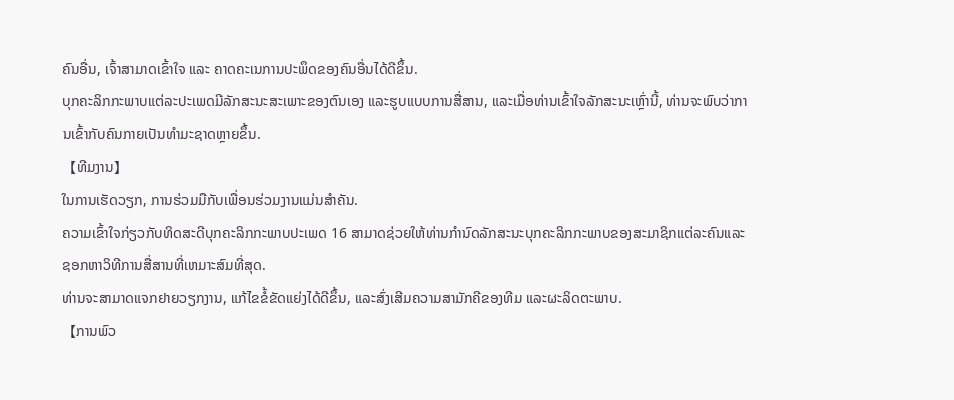ຄົນອື່ນ, ເຈົ້າສາມາດເຂົ້າໃຈ ແລະ ຄາດຄະເນການປະພຶດຂອງຄົນອື່ນໄດ້ດີຂຶ້ນ.
ບຸກຄະລິກກະພາບແຕ່ລະປະເພດມີລັກສະນະສະເພາະຂອງຕົນເອງ ແລະຮູບແບບການສື່ສານ, ແລະເມື່ອທ່ານເຂົ້າໃຈລັກສະນະເຫຼົ່ານີ້, ທ່ານຈະພົບວ່າການເຂົ້າກັບຄົນກາຍເປັນທໍາມະຊາດຫຼາຍຂຶ້ນ.
【ທີມງານ】
ໃນການເຮັດວຽກ, ການຮ່ວມມືກັບເພື່ອນຮ່ວມງານແມ່ນສໍາຄັນ.
ຄວາມເຂົ້າໃຈກ່ຽວກັບທິດສະດີບຸກຄະລິກກະພາບປະເພດ 16 ສາມາດຊ່ວຍໃຫ້ທ່ານກໍານົດລັກສະນະບຸກຄະລິກກະພາບຂອງສະມາຊິກແຕ່ລະຄົນແລະຊອກຫາວິທີການສື່ສານທີ່ເຫມາະສົມທີ່ສຸດ.
ທ່ານຈະສາມາດແຈກຢາຍວຽກງານ, ແກ້ໄຂຂໍ້ຂັດແຍ່ງໄດ້ດີຂຶ້ນ, ແລະສົ່ງເສີມຄວາມສາມັກຄີຂອງທີມ ແລະຜະລິດຕະພາບ.
【ການພົວ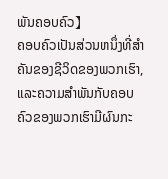ພັນຄອບຄົວ】
ຄອບຄົວເປັນສ່ວນຫນຶ່ງທີ່ສໍາຄັນຂອງຊີວິດຂອງພວກເຮົາ, ແລະຄວາມສໍາພັນກັບຄອບຄົວຂອງພວກເຮົາມີຜົນກະ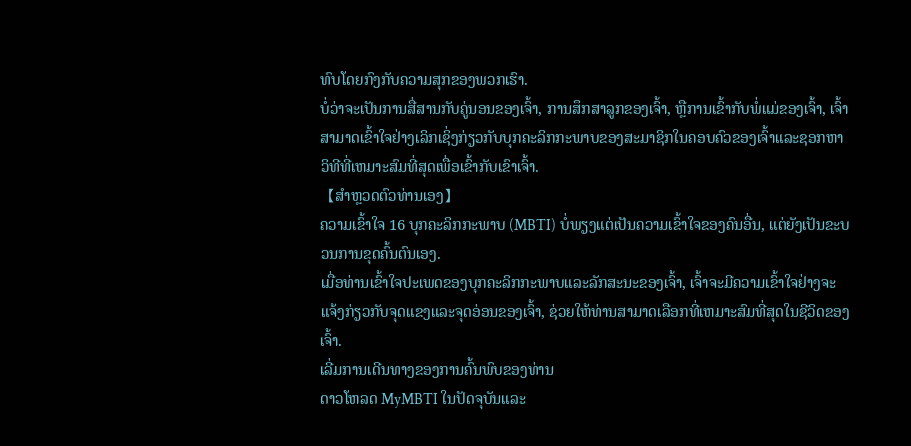ທົບໂດຍກົງກັບຄວາມສຸກຂອງພວກເຮົາ.
ບໍ່ວ່າຈະເປັນການສື່ສານກັບຄູ່ນອນຂອງເຈົ້າ, ການສຶກສາລູກຂອງເຈົ້າ, ຫຼືການເຂົ້າກັບພໍ່ແມ່ຂອງເຈົ້າ, ເຈົ້າສາມາດເຂົ້າໃຈຢ່າງເລິກເຊິ່ງກ່ຽວກັບບຸກຄະລິກກະພາບຂອງສະມາຊິກໃນຄອບຄົວຂອງເຈົ້າແລະຊອກຫາວິທີທີ່ເຫມາະສົມທີ່ສຸດເພື່ອເຂົ້າກັບເຂົາເຈົ້າ.
【ສໍາຫຼວດຕົວທ່ານເອງ】
ຄວາມເຂົ້າໃຈ 16 ບຸກຄະລິກກະພາບ (MBTI) ບໍ່ພຽງແຕ່ເປັນຄວາມເຂົ້າໃຈຂອງຄົນອື່ນ, ແຕ່ຍັງເປັນຂະບວນການຂຸດຄົ້ນຕົນເອງ.
ເມື່ອທ່ານເຂົ້າໃຈປະເພດຂອງບຸກຄະລິກກະພາບແລະລັກສະນະຂອງເຈົ້າ, ເຈົ້າຈະມີຄວາມເຂົ້າໃຈຢ່າງຈະແຈ້ງກ່ຽວກັບຈຸດແຂງແລະຈຸດອ່ອນຂອງເຈົ້າ, ຊ່ວຍໃຫ້ທ່ານສາມາດເລືອກທີ່ເຫມາະສົມທີ່ສຸດໃນຊີວິດຂອງເຈົ້າ.
ເລີ່ມການເດີນທາງຂອງການຄົ້ນພົບຂອງທ່ານ
ດາວໂຫລດ MyMBTI ໃນປັດຈຸບັນແລະ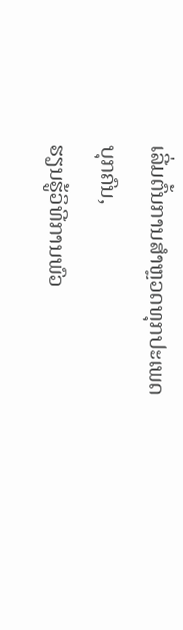ເລີ່ມຕົ້ນການສໍາຫຼວດທຸກປະເພດບຸກຄົນ,
ຮຽນຮູ້ວິທີການພົວ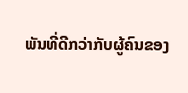ພັນທີ່ດີກວ່າກັບຜູ້ຄົນຂອງ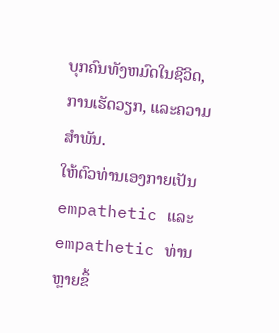ບຸກຄົນທັງຫມົດໃນຊີວິດ, ການເຮັດວຽກ, ແລະຄວາມສໍາພັນ.
ໃຫ້ຕົວທ່ານເອງກາຍເປັນ empathetic ແລະ empathetic ທ່ານຫຼາຍຂຶ້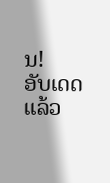ນ!
ອັບເດດແລ້ວ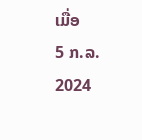ເມື່ອ
5 ກ.ລ. 2024